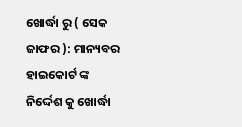ଖୋର୍ଦ୍ଧା ରୁ ( ସେକ ଜାଫର ): ମାନ୍ୟବର ହାଇକୋର୍ଟ ଙ୍କ ନିର୍ଦ୍ଦେଶ କୁ ଖୋର୍ଦ୍ଧା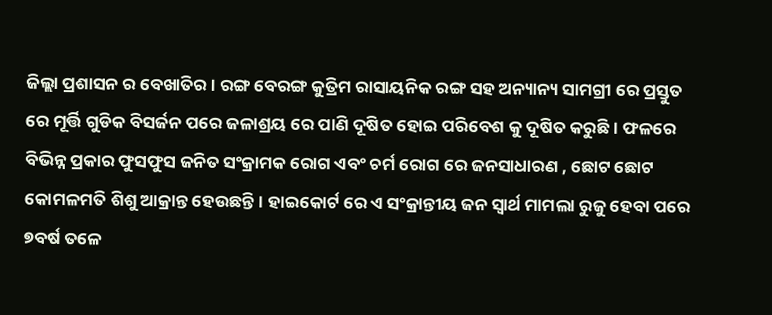ଜିଲ୍ଲା ପ୍ରଶାସନ ର ବେଖାତିର। ରଙ୍ଗ ବେରଙ୍ଗ କୁତ୍ରିମ ରାସାୟନିକ ରଙ୍ଗ ସହ ଅନ୍ୟାନ୍ୟ ସାମଗ୍ରୀ ରେ ପ୍ରସ୍ତୁତ ରେ ମୂର୍ତ୍ତି ଗୁଡିକ ବିସର୍ଜନ ପରେ ଜଳାଶ୍ରୟ ରେ ପାଣି ଦୂଷିତ ହୋଇ ପରିବେଶ କୁ ଦୂଷିତ କରୁଛି। ଫଳରେ ବିଭିନ୍ନ ପ୍ରକାର ଫୁସଫୁସ ଜନିତ ସଂକ୍ରାମକ ରୋଗ ଏବଂ ଚର୍ମ ରୋଗ ରେ ଜନସାଧାରଣ , ଛୋଟ ଛୋଟ କୋମଳମତି ଶିଶୁ ଆକ୍ରାନ୍ତ ହେଉଛନ୍ତି। ହାଇକୋର୍ଟ ରେ ଏ ସଂକ୍ରାନ୍ତୀୟ ଜନ ସ୍ବାର୍ଥ ମାମଲା ରୁଜୁ ହେବା ପରେ ୭ବର୍ଷ ତଳେ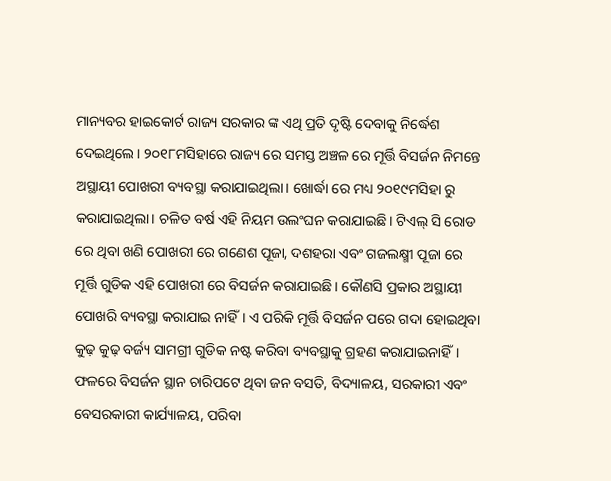ମାନ୍ୟବର ହାଇକୋର୍ଟ ରାଜ୍ୟ ସରକାର ଙ୍କ ଏଥି ପ୍ରତି ଦୃଷ୍ଟି ଦେବାକୁ ନିର୍ଦ୍ଧେଶ ଦେଇଥିଲେ। ୨୦୧୮ମସିହାରେ ରାଜ୍ୟ ରେ ସମସ୍ତ ଅଞ୍ଚଳ ରେ ମୂର୍ତ୍ତି ବିସର୍ଜନ ନିମନ୍ତେ ଅସ୍ଥାୟୀ ପୋଖରୀ ବ୍ୟବସ୍ଥା କରାଯାଇଥିଲା। ଖୋର୍ଦ୍ଧା ରେ ମଧ୍ୟ ୨୦୧୯ମସିହା ରୁ କରାଯାଇଥିଲା। ଚଳିତ ବର୍ଷ ଏହି ନିୟମ ଉଲଂଘନ କରାଯାଇଛି। ଟିଏଲ୍ ସି ରୋଡ ରେ ଥିବା ଖଣି ପୋଖରୀ ରେ ଗଣେଶ ପୂଜା, ଦଶହରା ଏବଂ ଗଜଲକ୍ଷ୍ମୀ ପୂଜା ରେ ମୂର୍ତ୍ତି ଗୁଡିକ ଏହି ପୋଖରୀ ରେ ବିସର୍ଜନ କରାଯାଇଛି। କୌଣସି ପ୍ରକାର ଅସ୍ଥାୟୀ ପୋଖରି ବ୍ୟବସ୍ଥା କରାଯାଇ ନାହିଁ। ଏ ପରିକି ମୂର୍ତ୍ତି ବିସର୍ଜନ ପରେ ଗଦା ହୋଇଥିବା କୁଢ଼ କୁଢ଼ ବର୍ଜ୍ୟ ସାମଗ୍ରୀ ଗୁଡିକ ନଷ୍ଟ କରିବା ବ୍ୟବସ୍ଥାକୁ ଗ୍ରହଣ କରାଯାଇନାହିଁ। ଫଳରେ ବିସର୍ଜନ ସ୍ଥାନ ଚାରିପଟେ ଥିବା ଜନ ବସତି, ବିଦ୍ୟାଳୟ, ସରକାରୀ ଏବଂ ବେସରକାରୀ କାର୍ଯ୍ୟାଳୟ, ପରିବା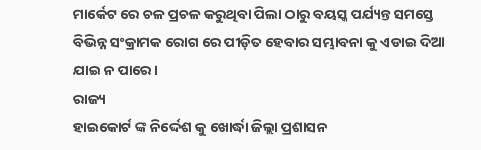ମାର୍କେଟ ରେ ଚଳ ପ୍ରଚଳ କରୁଥିବା ପିଲା ଠାରୁ ବୟସ୍କ ପର୍ଯ୍ୟନ୍ତ ସମସ୍ତେ ବିଭିନ୍ନ ସଂକ୍ରାମକ ରୋଗ ରେ ପୀଡ଼ିତ ହେବାର ସମ୍ଭାବନା କୁ ଏଡାଇ ଦିଆ ଯାଇ ନ ପାରେ।
ରାଜ୍ୟ
ହାଇକୋର୍ଟ ଙ୍କ ନିର୍ଦ୍ଦେଶ କୁ ଖୋର୍ଦ୍ଧା ଜିଲ୍ଲା ପ୍ରଶାସନ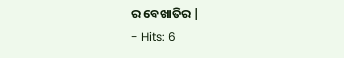ର ବେଖାତିର |
- Hits: 6